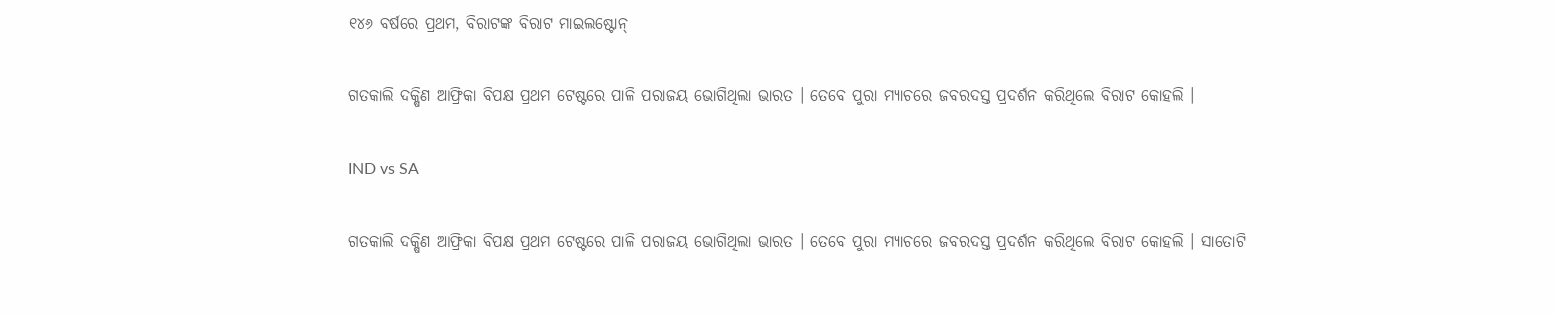୧୪୬ ବର୍ଷରେ ପ୍ରଥମ, ବିରାଟଙ୍କ ବିରାଟ ମାଇଲଷ୍ଟୋନ୍

ଗତକାଲି ଦକ୍ଷିଣ ଆଫ୍ରିକା ବିପକ୍ଷ ପ୍ରଥମ ଟେଷ୍ଟରେ ପାଳି ପରାଜୟ ଭୋଗିଥିଲା ଭାରତ । ତେବେ ପୁରା ମ୍ୟାଚରେ ଜବରଦସ୍ତ ପ୍ରଦର୍ଶନ କରିଥିଲେ ବିରାଟ କୋହଲି ।

IND vs SA

ଗତକାଲି ଦକ୍ଷିଣ ଆଫ୍ରିକା ବିପକ୍ଷ ପ୍ରଥମ ଟେଷ୍ଟରେ ପାଳି ପରାଜୟ ଭୋଗିଥିଲା ଭାରତ । ତେବେ ପୁରା ମ୍ୟାଚରେ ଜବରଦସ୍ତ ପ୍ରଦର୍ଶନ କରିଥିଲେ ବିରାଟ କୋହଲି । ସାତୋଟି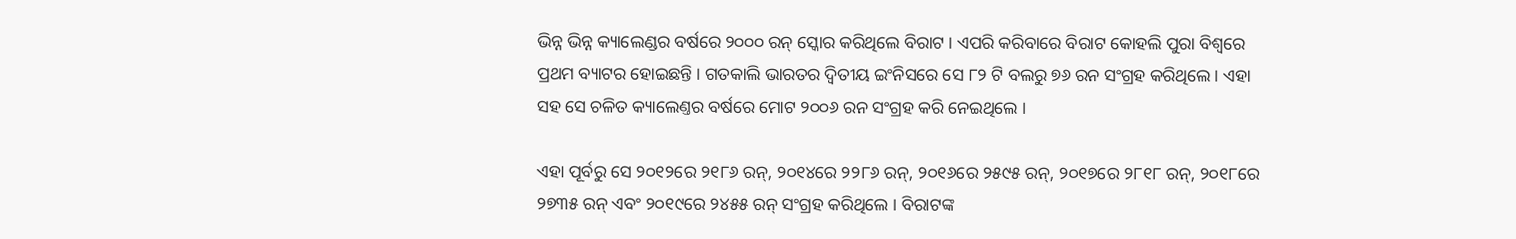ଭିନ୍ନ ଭିନ୍ନ କ୍ୟାଲେଣ୍ଡର ବର୍ଷରେ ୨୦୦୦ ରନ୍ ସ୍କୋର କରିଥିଲେ ବିରାଟ । ଏପରି କରିବାରେ ବିରାଟ କୋହଲି ପୁରା ବିଶ୍ୱରେ ପ୍ରଥମ ବ୍ୟାଟର ହୋଇଛନ୍ତି । ଗତକାଲି ଭାରତର ଦ୍ୱିତୀୟ ଇଂନିସରେ ସେ ୮୨ ଟି ବଲରୁ ୭୬ ରନ ସଂଗ୍ରହ କରିଥିଲେ । ଏହା ସହ ସେ ଚଳିତ କ୍ୟାଲେଣ୍ତର ବର୍ଷରେ ମୋଟ ୨୦୦୬ ରନ ସଂଗ୍ରହ କରି ନେଇଥିଲେ ।

ଏହା ପୂର୍ବରୁ ସେ ୨୦୧୨ରେ ୨୧୮୬ ରନ୍, ୨୦୧୪ରେ ୨୨୮୬ ରନ୍, ୨୦୧୬ରେ ୨୫୯୫ ରନ୍, ୨୦୧୭ରେ ୨୮୧୮ ରନ୍, ୨୦୧୮ରେ ୨୭୩୫ ରନ୍ ଏବଂ ୨୦୧୯ରେ ୨୪୫୫ ରନ୍ ସଂଗ୍ରହ କରିଥିଲେ । ବିରାଟଙ୍କ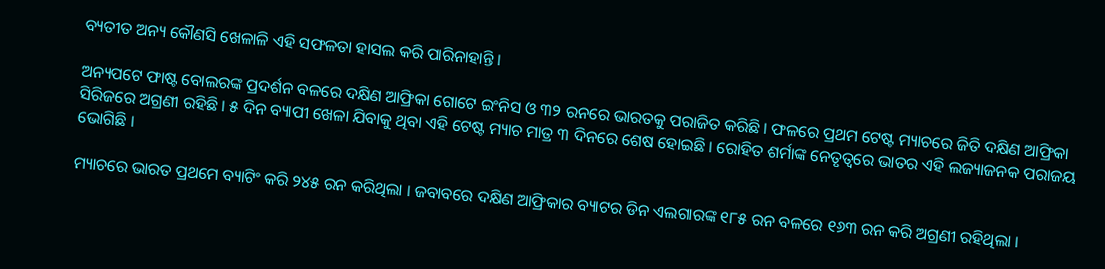ବ୍ୟତୀତ ଅନ୍ୟ କୌଣସି ଖେଳାଳି ଏହି ସଫଳତା ହାସଲ କରି ପାରିନାହାନ୍ତି ।

ଅନ୍ୟପଟେ ଫାଷ୍ଟ ବୋଲରଙ୍କ ପ୍ରଦର୍ଶନ ବଳରେ ଦକ୍ଷିଣ ଆଫ୍ରିକା ଗୋଟେ ଇଂନିସ ଓ ୩୨ ରନରେ ଭାରତକୁ ପରାଜିତ କରିଛି । ଫଳରେ ପ୍ରଥମ ଟେଷ୍ଟ ମ୍ୟାଚରେ ଜିତି ଦକ୍ଷିଣ ଆଫ୍ରିକା ସିରିଜରେ ଅଗ୍ରଣୀ ରହିଛି । ୫ ଦିନ ବ୍ୟାପୀ ଖେଳା ଯିବାକୁ ଥିବା ଏହି ଟେଷ୍ଟ ମ୍ୟାଚ ମାତ୍ର ୩ ଦିନରେ ଶେଷ ହୋଇଛି । ରୋହିତ ଶର୍ମାଙ୍କ ନେତୃତ୍ୱରେ ଭାତର ଏହି ଲଜ୍ୟାଜନକ ପରାଜୟ ଭୋଗିଛି ।

ମ୍ୟାଚରେ ଭାରତ ପ୍ରଥମେ ବ୍ୟାଟିଂ କରି ୨୪୫ ରନ କରିଥିଲା । ଜବାବରେ ଦକ୍ଷିଣ ଆଫ୍ରିକାର ବ୍ୟାଟର ଡିନ ଏଲଗାରଙ୍କ ୧୮୫ ରନ ବଳରେ ୧୬୩ ରନ କରି ଅଗ୍ରଣୀ ରହିଥିଲା ।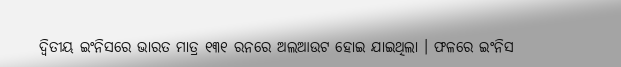ଦ୍ୱିତୀୟ ଇଂନିସରେ ଭାରତ ମାତ୍ର ୧୩୧ ରନରେ ଅଲଆଉଟ ହୋଇ ଯାଇଥିଲା । ଫଳରେ ଇଂନିସ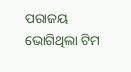ପରାଜୟ ଭୋଗିଥିଲା ଟିମ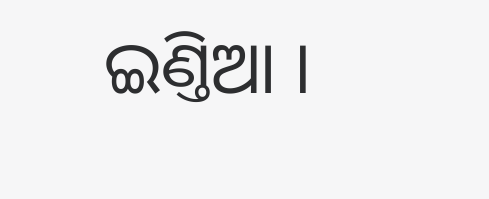ଇଣ୍ତିଆ ।